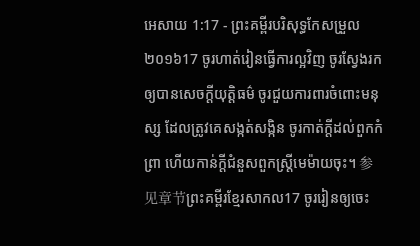អេសាយ 1:17 - ព្រះគម្ពីរបរិសុទ្ធកែសម្រួល ២០១៦17 ចូរហាត់រៀនធ្វើការល្អវិញ ចូរស្វែងរកឲ្យបានសេចក្ដីយុត្តិធម៌ ចូរជួយការពារចំពោះមនុស្ស ដែលត្រូវគេសង្កត់សង្កិន ចូរកាត់ក្តីដល់ពួកកំព្រា ហើយកាន់ក្តីជំនួសពួកស្ត្រីមេម៉ាយចុះ។ 参见章节ព្រះគម្ពីរខ្មែរសាកល17 ចូររៀនឲ្យចេះ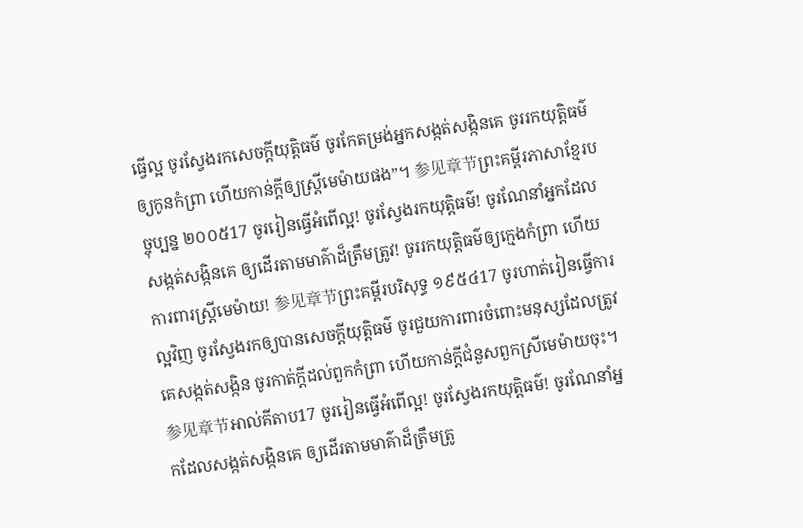ធ្វើល្អ ចូរស្វែងរកសេចក្ដីយុត្តិធម៌ ចូរកែតម្រង់អ្នកសង្កត់សង្កិនគេ ចូររកយុត្តិធម៌ឲ្យកូនកំព្រា ហើយកាន់ក្ដីឲ្យស្ត្រីមេម៉ាយផង”។ 参见章节ព្រះគម្ពីរភាសាខ្មែរបច្ចុប្បន្ន ២០០៥17 ចូររៀនធ្វើអំពើល្អ! ចូរស្វែងរកយុត្តិធម៌! ចូរណែនាំអ្នកដែលសង្កត់សង្កិនគេ ឲ្យដើរតាមមាគ៌ាដ៏ត្រឹមត្រូវ! ចូររកយុត្តិធម៌ឲ្យក្មេងកំព្រា ហើយការពារស្ត្រីមេម៉ាយ! 参见章节ព្រះគម្ពីរបរិសុទ្ធ ១៩៥៤17 ចូរហាត់រៀនធ្វើការល្អវិញ ចូរស្វែងរកឲ្យបានសេចក្ដីយុត្តិធម៌ ចូរជួយការពារចំពោះមនុស្សដែលត្រូវគេសង្កត់សង្កិន ចូរកាត់ក្តីដល់ពួកកំព្រា ហើយកាន់ក្តីជំនួសពួកស្រីមេម៉ាយចុះ។ 参见章节អាល់គីតាប17 ចូររៀនធ្វើអំពើល្អ! ចូរស្វែងរកយុត្តិធម៌! ចូរណែនាំអ្នកដែលសង្កត់សង្កិនគេ ឲ្យដើរតាមមាគ៌ាដ៏ត្រឹមត្រូ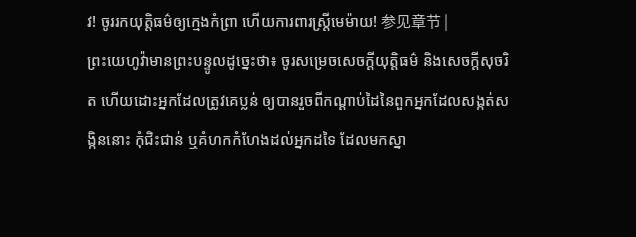វ! ចូររកយុត្តិធម៌ឲ្យក្មេងកំព្រា ហើយការពារស្ត្រីមេម៉ាយ! 参见章节 |
ព្រះយេហូវ៉ាមានព្រះបន្ទូលដូច្នេះថា៖ ចូរសម្រេចសេចក្ដីយុត្តិធម៌ និងសេចក្ដីសុចរិត ហើយដោះអ្នកដែលត្រូវគេប្លន់ ឲ្យបានរួចពីកណ្ដាប់ដៃនៃពួកអ្នកដែលសង្កត់សង្កិននោះ កុំជិះជាន់ ឬគំហកកំហែងដល់អ្នកដទៃ ដែលមកស្នា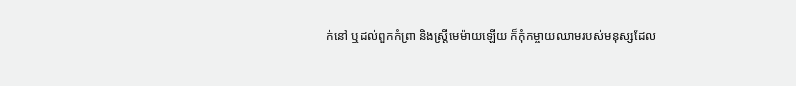ក់នៅ ឬដល់ពួកកំព្រា និងស្ត្រីមេម៉ាយឡើយ ក៏កុំកម្ចាយឈាមរបស់មនុស្សដែល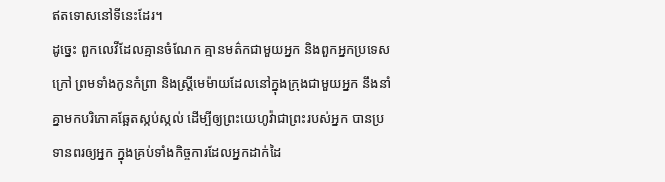ឥតទោសនៅទីនេះដែរ។
ដូច្នេះ ពួកលេវីដែលគ្មានចំណែក គ្មានមត៌កជាមួយអ្នក និងពួកអ្នកប្រទេសក្រៅ ព្រមទាំងកូនកំព្រា និងស្ត្រីមេម៉ាយដែលនៅក្នុងក្រុងជាមួយអ្នក នឹងនាំគ្នាមកបរិភោគឆ្អែតស្កប់ស្កល់ ដើម្បីឲ្យព្រះយេហូវ៉ាជាព្រះរបស់អ្នក បានប្រទានពរឲ្យអ្នក ក្នុងគ្រប់ទាំងកិច្ចការដែលអ្នកដាក់ដៃ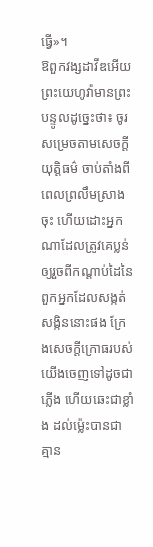ធ្វើ»។
ឱពួកវង្សដាវីឌអើយ ព្រះយេហូវ៉ាមានព្រះបន្ទូលដូច្នេះថា៖ ចូរសម្រេចតាមសេចក្ដីយុត្តិធម៌ ចាប់តាំងពីពេលព្រលឹមស្រាងចុះ ហើយដោះអ្នកណាដែលត្រូវគេប្លន់ ឲ្យរួចពីកណ្ដាប់ដៃនៃពួកអ្នកដែលសង្កត់សង្កិននោះផង ក្រែងសេចក្ដីក្រោធរបស់យើងចេញទៅដូចជាភ្លើង ហើយឆេះជាខ្លាំង ដល់ម៉្លេះបានជាគ្មាន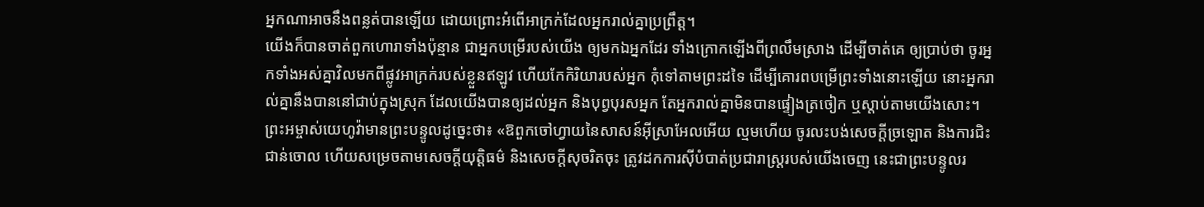អ្នកណាអាចនឹងពន្លត់បានឡើយ ដោយព្រោះអំពើអាក្រក់ដែលអ្នករាល់គ្នាប្រព្រឹត្ត។
យើងក៏បានចាត់ពួកហោរាទាំងប៉ុន្មាន ជាអ្នកបម្រើរបស់យើង ឲ្យមកឯអ្នកដែរ ទាំងក្រោកឡើងពីព្រលឹមស្រាង ដើម្បីចាត់គេ ឲ្យប្រាប់ថា ចូរអ្នកទាំងអស់គ្នាវិលមកពីផ្លូវអាក្រក់របស់ខ្លួនឥឡូវ ហើយកែកិរិយារបស់អ្នក កុំទៅតាមព្រះដទៃ ដើម្បីគោរពបម្រើព្រះទាំងនោះឡើយ នោះអ្នករាល់គ្នានឹងបាននៅជាប់ក្នុងស្រុក ដែលយើងបានឲ្យដល់អ្នក និងបុព្វបុរសអ្នក តែអ្នករាល់គ្នាមិនបានផ្ទៀងត្រចៀក ឬស្តាប់តាមយើងសោះ។
ព្រះអម្ចាស់យេហូវ៉ាមានព្រះបន្ទូលដូច្នេះថា៖ «ឱពួកចៅហ្វាយនៃសាសន៍អ៊ីស្រាអែលអើយ ល្មមហើយ ចូរលះបង់សេចក្ដីច្រឡោត និងការជិះជាន់ចោល ហើយសម្រេចតាមសេចក្ដីយុត្តិធម៌ និងសេចក្ដីសុចរិតចុះ ត្រូវដកការស៊ីបំបាត់ប្រជារាស្ត្ររបស់យើងចេញ នេះជាព្រះបន្ទូលរ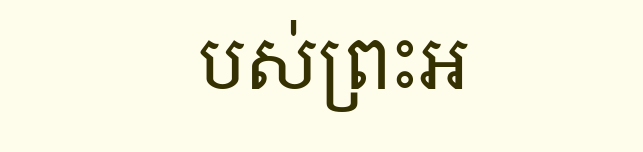បស់ព្រះអ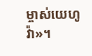ម្ចាស់យេហូវ៉ា»។